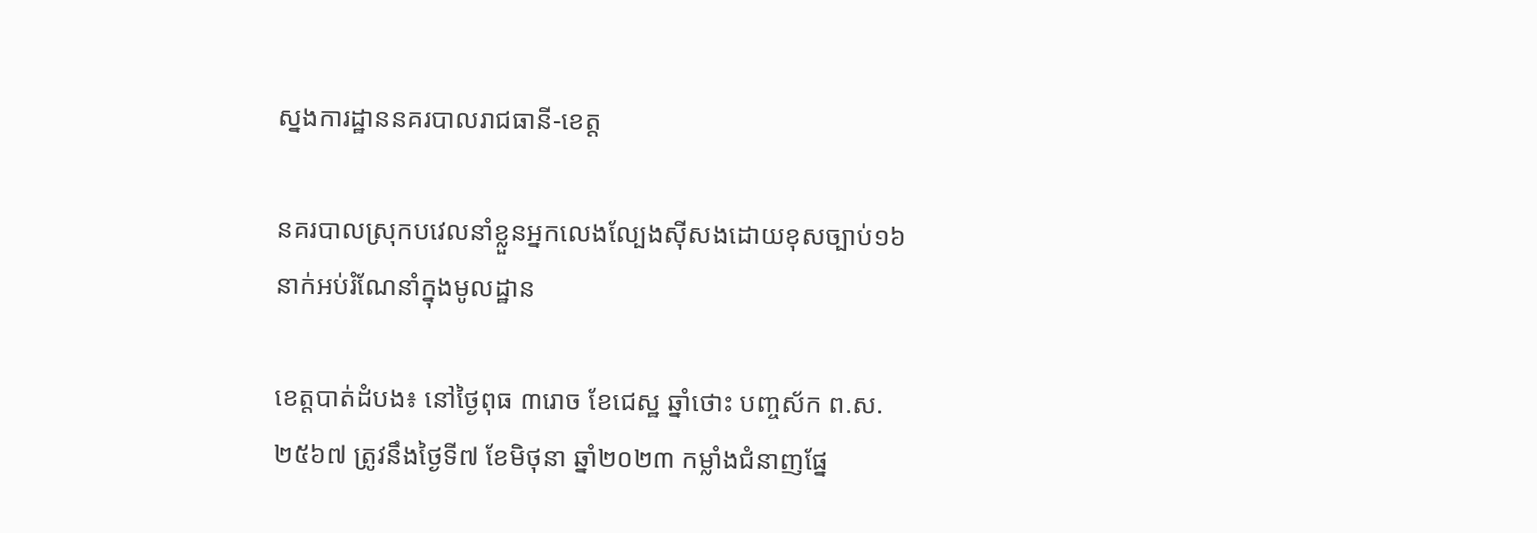ស្នងការដ្ឋាននគរបាលរាជធានី-ខេត្ត

នគរបាលស្រុកបវេលនាំខ្លួនអ្នកលេងល្បែងស៊ីសងដោយខុសច្បាប់១៦នាក់អប់រំណែនាំក្នុងមូលដ្ឋាន

ខេត្តបាត់ដំបង៖ នៅថ្ងៃពុធ ៣រោច ខែជេស្ឋ ឆ្នាំថោះ បញ្ចស័ក ព.ស.២៥៦៧ ត្រូវនឹងថ្ងៃទី៧ ខែមិថុនា ឆ្នាំ២០២៣ កម្លាំងជំនាញផ្នែ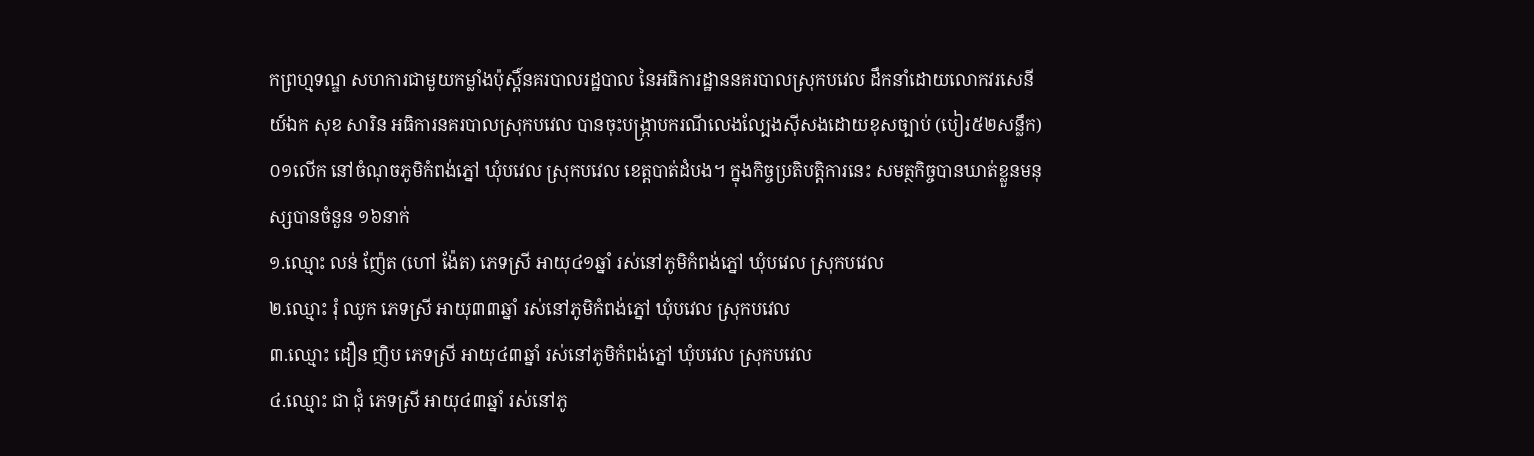កព្រហ្មទណ្ឌ សហការជាមួយកម្លាំងប៉ុស្តិ៍នគរបាលរដ្ឋបាល នៃអធិការដ្ឋាននគរបាលស្រុកបវេល ដឹកនាំដោយលោកវរសេនីយ៍ឯក សុខ សារិន អធិការនគរបាលស្រុកបវេល បានចុះបង្រ្កាបករណីលេងល្បែងស៊ីសងដោយខុសច្បាប់ (បៀរ៥២សន្លឹក) ០១លើក នៅចំណុចភូមិកំពង់ភ្នៅ ឃុំបវេល ស្រុកបវេល ខេត្តបាត់ដំបង។ ក្នុងកិច្ចប្រតិបត្តិការនេះ សមត្ថកិច្ចបានឃាត់ខ្លួនមនុស្សបានចំនួន ១៦នាក់
១.ឈ្មោះ លន់ ញ៉ែត (ហៅ ង៉ែត) ភេទស្រី អាយុ៤១ឆ្នាំ រស់នៅភូមិកំពង់ភ្នៅ ឃុំបវេល ស្រុកបវេល
២.ឈ្មោះ រុំ ឈូក ភេទស្រី អាយុ៣៣ឆ្នាំ រស់នៅភូមិកំពង់ភ្នៅ ឃុំបវេល ស្រុកបវេល
៣.ឈ្មោះ ដឿន ញិប ភេទស្រី អាយុ៤៣ឆ្នាំ រស់នៅភូមិកំពង់ភ្នៅ ឃុំបវេល ស្រុកបវេល
៤.ឈ្មោះ ជា ជុំ ភេទស្រី អាយុ៤៣ឆ្នាំ រស់នៅភូ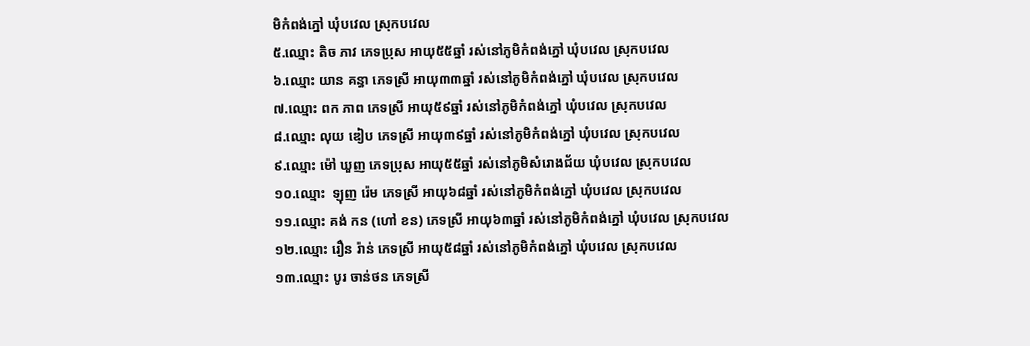មិកំពង់ភ្នៅ ឃុំបវេល ស្រុកបវេល
៥.ឈ្មោះ តិច ភាវ ភេទប្រុស អាយុ៥៥ឆ្នាំ រស់នៅភូមិកំពង់ភ្នៅ ឃុំបវេល ស្រុកបវេល
៦.ឈ្មោះ យាន គន្ធា ភេទស្រី អាយុ៣៣ឆ្នាំ រស់នៅភូមិកំពង់ភ្នៅ ឃុំបវេល ស្រុកបវេល
៧.ឈ្មោះ ពក ភាព ភេទស្រី អាយុ៥៩ឆ្នាំ រស់នៅភូមិកំពង់ភ្នៅ ឃុំបវេល ស្រុកបវេល
៨.ឈ្មោះ លុយ ឌៀប ភេទស្រី អាយុ៣៩ឆ្នាំ រស់នៅភូមិកំពង់ភ្នៅ ឃុំបវេល ស្រុកបវេល
៩.ឈ្មោះ ម៉ៅ ឃួញ ភេទប្រុស អាយុ៥៥ឆ្នាំ រស់នៅភូមិសំរោងជ័យ ឃុំបវេល ស្រុកបវេល
១០.ឈ្មោះ  ឡុញ រ៉េម ភេទស្រី អាយុ៦៨ឆ្នាំ រស់នៅភូមិកំពង់ភ្នៅ ឃុំបវេល ស្រុកបវេល
១១.ឈ្មោះ គង់ កន (ហៅ ខន) ភេទស្រី អាយុ៦៣ឆ្នាំ រស់នៅភូមិកំពង់ភ្នៅ ឃុំបវេល ស្រុកបវេល
១២.ឈ្មោះ រឿន រ៉ាន់ ភេទស្រី អាយុ៥៨ឆ្នាំ រស់នៅភូមិកំពង់ភ្នៅ ឃុំបវេល ស្រុកបវេល
១៣.ឈ្មោះ បូរ ចាន់ថន ភេទស្រី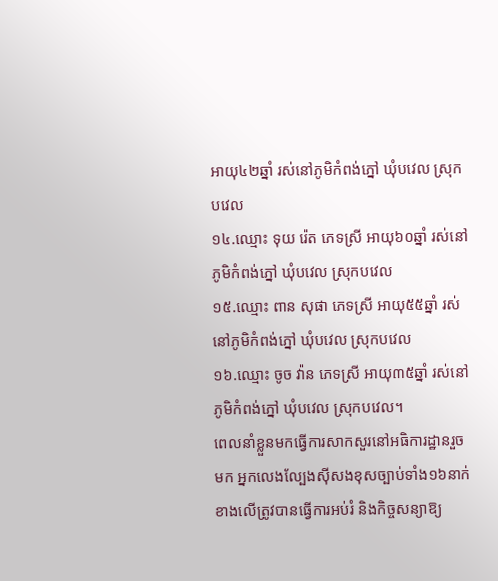អាយុ៤២ឆ្នាំ រស់នៅភូមិកំពង់ភ្នៅ ឃុំបវេល ស្រុកបវេល
១៤.ឈ្មោះ ទុយ រ៉េត ភេទស្រី អាយុ៦០ឆ្នាំ រស់នៅភូមិកំពង់ភ្នៅ ឃុំបវេល ស្រុកបវេល
១៥.ឈ្មោះ ពាន សុផា ភេទស្រី អាយុ៥៥ឆ្នាំ រស់នៅភូមិកំពង់ភ្នៅ ឃុំបវេល ស្រុកបវេល
១៦.ឈ្មោះ ចូច វ៉ាន ភេទស្រី អាយុ៣៥ឆ្នាំ រស់នៅភូមិកំពង់ភ្នៅ ឃុំបវេល ស្រុកបវេល។
ពេលនាំខ្លួនមកធ្វើការសាកសួរនៅអធិការដ្ឋានរួចមក អ្នកលេងល្បែងស៊ីសងខុសច្បាប់ទាំង១៦នាក់ខាងលើត្រូវបានធ្វើការអប់រំ និងកិច្ចសន្យាឱ្យ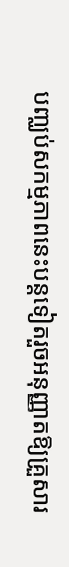បញ្ឈប់សកម្មភាពនេះបន្តទៀតរួចអនុញ្ញាតឱ្យគ្រួសារ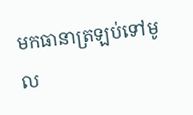មកធានាត្រឡប់ទៅមូល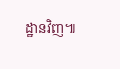ដ្ឋានវិញ៕